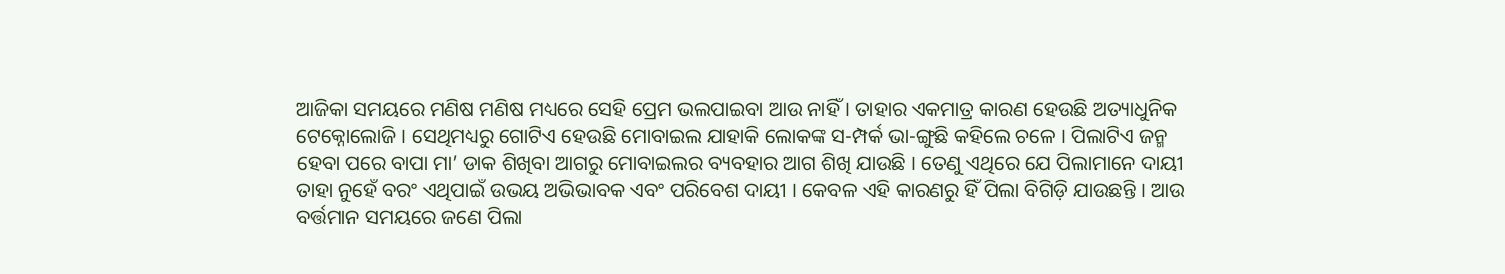ଆଜିକା ସମୟରେ ମଣିଷ ମଣିଷ ମଧ୍ୟରେ ସେହି ପ୍ରେମ ଭଲପାଇବା ଆଉ ନାହିଁ । ତାହାର ଏକମାତ୍ର କାରଣ ହେଉଛି ଅତ୍ୟାଧୁନିକ ଟେକ୍ନୋଲୋଜି । ସେଥିମଧ୍ୟରୁ ଗୋଟିଏ ହେଉଛି ମୋବାଇଲ ଯାହାକି ଲୋକଙ୍କ ସ-ମ୍ପର୍କ ଭା-ଙ୍ଗୁଛି କହିଲେ ଚଳେ । ପିଲାଟିଏ ଜନ୍ମ ହେବା ପରେ ବାପା ମା’ ଡାକ ଶିଖିବା ଆଗରୁ ମୋବାଇଲର ବ୍ୟବହାର ଆଗ ଶିଖି ଯାଉଛି । ତେଣୁ ଏଥିରେ ଯେ ପିଲାମାନେ ଦାୟୀ ତାହା ନୁହେଁ ବରଂ ଏଥିପାଇଁ ଉଭୟ ଅଭିଭାବକ ଏବଂ ପରିବେଶ ଦାୟୀ । କେବଳ ଏହି କାରଣରୁ ହିଁ ପିଲା ବିଗିଡ଼ି ଯାଉଛନ୍ତି । ଆଉ ବର୍ତ୍ତମାନ ସମୟରେ ଜଣେ ପିଲା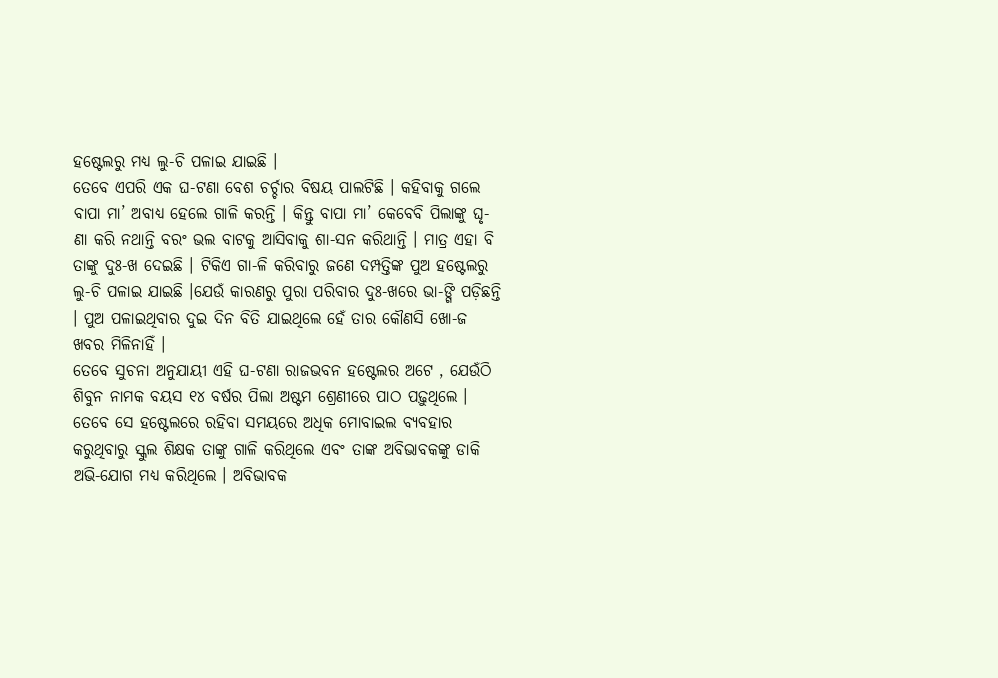ହଷ୍ଟେଲରୁ ମଧ୍ୟ ଲୁ-ଚି ପଳାଇ ଯାଇଛି ।
ତେବେ ଏପରି ଏକ ଘ-ଟଣା ବେଶ ଚର୍ଚ୍ଚାର ବିଷୟ ପାଲଟିଛି । କହିବାକୁ ଗଲେ ବାପା ମା’ ଅବାଧ୍ୟ ହେଲେ ଗାଳି କରନ୍ତି । କିନ୍ତୁ ବାପା ମା’ କେବେବି ପିଲାଙ୍କୁ ଘୃ-ଣା କରି ନଥାନ୍ତି ବରଂ ଭଲ ବାଟକୁ ଆସିବାକୁ ଶା-ସନ କରିଥାନ୍ତି । ମାତ୍ର ଏହା ବି ତାଙ୍କୁ ଦୁଃ-ଖ ଦେଇଛି । ଟିକିଏ ଗା-ଳି କରିବାରୁ ଜଣେ ଦମ୍ପତ୍ତିଙ୍କ ପୁଅ ହଷ୍ଟେଲରୁ ଲୁ-ଚି ପଳାଇ ଯାଇଛି ।ଯେଉଁ କାରଣରୁ ପୁରା ପରିବାର ଦୁଃ-ଖରେ ଭା-ଙ୍ଗି ପଡ଼ିଛନ୍ତି । ପୁଅ ପଳାଇଥିବାର ଦୁଇ ଦିନ ବିତି ଯାଇଥିଲେ ହେଁ ତାର କୌଣସି ଖୋ-ଜ ଖବର ମିଳିନାହିଁ ।
ତେବେ ସୁଚନା ଅନୁଯାୟୀ ଏହି ଘ-ଟଣା ରାଜଭବନ ହଷ୍ଟେଲର ଅଟେ , ଯେଉଁଠି ଶିବୁନ ନାମକ ବୟସ ୧୪ ବର୍ଷର ପିଲା ଅଷ୍ଟମ ଶ୍ରେଣୀରେ ପାଠ ପଢ଼ୁଥିଲେ । ତେବେ ସେ ହଷ୍ଟେଲରେ ରହିବା ସମୟରେ ଅଧିକ ମୋବାଇଲ ବ୍ୟବହାର କରୁଥିବାରୁ ସ୍କୁଲ ଶିକ୍ଷକ ତାଙ୍କୁ ଗାଳି କରିଥିଲେ ଏବଂ ତାଙ୍କ ଅବିଭାବକଙ୍କୁ ଡାକି ଅଭି-ଯୋଗ ମଧ୍ୟ କରିଥିଲେ । ଅବିଭାବକ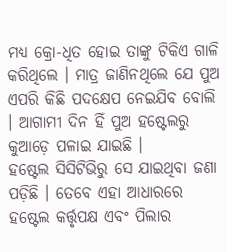ମଧ୍ୟ କ୍ରୋ-ଧିତ ହୋଇ ତାଙ୍କୁ ଟିକିଏ ଗାଳି କରିଥିଲେ । ମାତ୍ର ଜାଣିନଥିଲେ ଯେ ପୁଅ ଏପରି କିଛି ପଦକ୍ଷେପ ନେଇଯିବ ବୋଲି । ଆଗାମୀ ଦିନ ହିଁ ପୁଅ ହଷ୍ଟେଲରୁ କୁଆଡ଼େ ପଳାଇ ଯାଇଛି ।
ହଷ୍ଟେଲ ସିସିଟିଭିରୁ ସେ ଯାଇଥିବା ଜଣା ପଡ଼ିଛି । ତେବେ ଏହା ଆଧାରରେ ହଷ୍ଟେଲ କର୍ତ୍ତୃପକ୍ଷ ଏବଂ ପିଲାର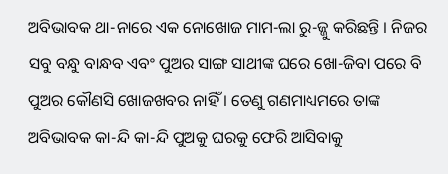ଅବିଭାବକ ଥା-ନାରେ ଏକ ନୋଖୋଜ ମାମ-ଲା ରୁ-ଜ୍ଜୁ କରିଛନ୍ତି । ନିଜର ସବୁ ବନ୍ଧୁ ବାନ୍ଧବ ଏବଂ ପୁଅର ସାଙ୍ଗ ସାଥୀଙ୍କ ଘରେ ଖୋ-ଜିବା ପରେ ବି ପୁଅର କୌଣସି ଖୋଜଖବର ନାହିଁ । ତେଣୁ ଗଣମାଧ୍ୟମରେ ତାଙ୍କ ଅବିଭାବକ କା-ନ୍ଦି କା-ନ୍ଦି ପୁଅକୁ ଘରକୁ ଫେରି ଆସିବାକୁ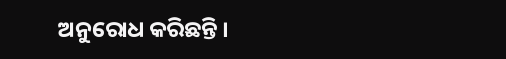ଅନୁରୋଧ କରିଛନ୍ତି ।